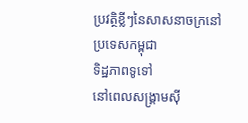ប្រវត្ថិខ្លីៗនៃសាសនាចក្រនៅ
ប្រទេសកម្ពុជា
ទិដ្ឋភាពទូទៅ
នៅពេលសង្គ្រាមស៊ី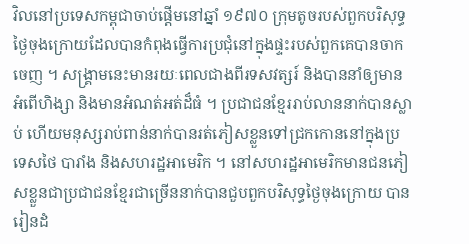វិលនៅប្រទេសកម្ពុជាចាប់ផ្តើមនៅឆ្នាំ ១៩៧០ ក្រុមតូចរបស់ពួកបរិសុទ្ធថ្ងៃចុងក្រោយដែលបានកំពុងធ្វើការប្រជុំនៅក្នុងផ្ទះរបស់ពួកគេបានចាកចេញ ។ សង្គ្រាមនេះមានរយៈពេលជាងពីរទសវត្សរ៍ និងបាននាំឲ្យមានអំពើហិង្សា និងមានអំណត់អត់ដ៏ធំ ។ ប្រជាជនខ្មែររាប់លាននាក់បានស្លាប់ ហើយមនុស្សរាប់ពាន់នាក់បានរត់ភៀសខ្លួនទៅជ្រកកោននៅក្នុងប្រទេសថៃ បារាំង និងសហរដ្ឋអាមេរិក ។ នៅសហរដ្ឋអាមេរិកមានជនភៀសខ្លួនជាប្រជាជនខ្មែរជាច្រើននាក់បានជួបពួកបរិសុទ្ធថ្ងៃចុងក្រោយ បានរៀនដំ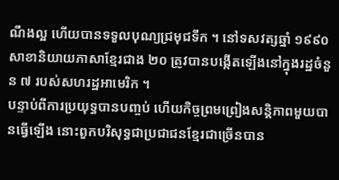ណឹងល្អ ហើយបានទទួលបុណ្យជ្រមុជទឹក ។ នៅទសវត្សឆ្នាំ ១៩៩០ សាខានិយាយភាសាខ្មែរជាង ២០ ត្រូវបានបង្កើតឡើងនៅក្នុងរដ្ឋចំនួន ៧ របស់សហរដ្ឋអាមេរិក ។
បន្ទាប់ពីការប្រយុទ្ធបានបញ្ចប់ ហើយកិច្ចព្រមព្រៀងសន្តិភាពមួយបានធ្វើឡើង នោះពួកបរិសុទ្ធជាប្រជាជនខ្មែរជាច្រើនបាន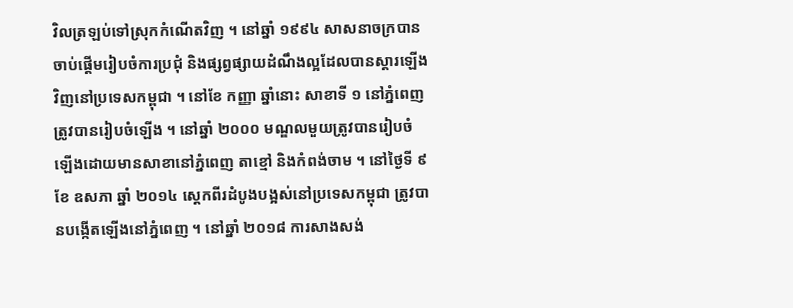វិលត្រឡប់ទៅស្រុកកំណើតវិញ ។ នៅឆ្នាំ ១៩៩៤ សាសនាចក្របានចាប់ផ្ដើមរៀបចំការប្រជុំ និងផ្សព្វផ្សាយដំណឹងល្អដែលបានស្ដារឡើងវិញនៅប្រទេសកម្ពុជា ។ នៅខែ កញ្ញា ឆ្នាំនោះ សាខាទី ១ នៅភ្នំពេញត្រូវបានរៀបចំឡើង ។ នៅឆ្នាំ ២០០០ មណ្ឌលមួយត្រូវបានរៀបចំឡើងដោយមានសាខានៅភ្នំពេញ តាខ្មៅ និងកំពង់ចាម ។ នៅថ្ងៃទី ៩ ខែ ឧសភា ឆ្នាំ ២០១៤ ស្តេកពីរដំបូងបង្អស់នៅប្រទេសកម្ពុជា ត្រូវបានបង្កើតឡើងនៅភ្នំពេញ ។ នៅឆ្នាំ ២០១៨ ការសាងសង់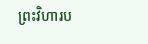ព្រះវិហារប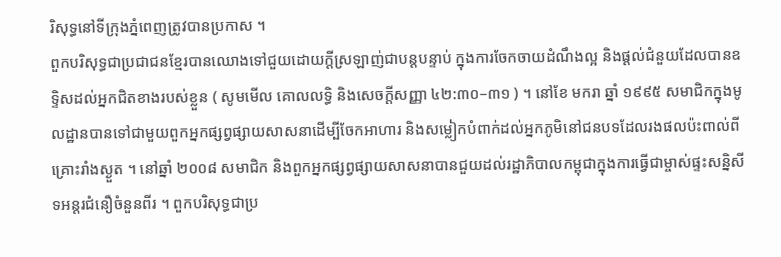រិសុទ្ធនៅទីក្រុងភ្នំពេញត្រូវបានប្រកាស ។
ពួកបរិសុទ្ធជាប្រជាជនខ្មែរបានឈោងទៅជួយដោយក្តីស្រឡាញ់ជាបន្តបន្ទាប់ ក្នុងការចែកចាយដំណឹងល្អ និងផ្ដល់ជំនួយដែលបានឧទ្ទិសដល់អ្នកជិតខាងរបស់ខ្លួន ( សូមមើល គោលលទ្ធិ និងសេចក្តីសញ្ញា ៤២:៣០–៣១ ) ។ នៅខែ មករា ឆ្នាំ ១៩៩៥ សមាជិកក្នុងមូលដ្ឋានបានទៅជាមួយពួកអ្នកផ្សព្វផ្សាយសាសនាដើម្បីចែកអាហារ និងសម្លៀកបំពាក់ដល់អ្នកភូមិនៅជនបទដែលរងផលប៉ះពាល់ពីគ្រោះរាំងស្ងួត ។ នៅឆ្នាំ ២០០៨ សមាជិក និងពួកអ្នកផ្សព្វផ្សាយសាសនាបានជួយដល់រដ្ឋាភិបាលកម្ពុជាក្នុងការធ្វើជាម្ចាស់ផ្ទះសន្និសីទអន្តរជំនឿចំនួនពីរ ។ ពួកបរិសុទ្ធជាប្រ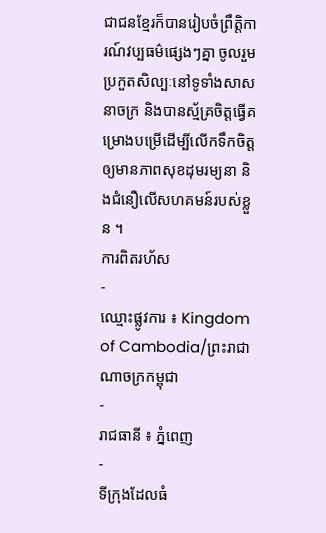ជាជនខ្មែរក៏បានរៀបចំព្រឹត្តិការណ៍វប្បធម៌ផ្សេងៗគ្នា ចូលរួមប្រកួតសិល្បៈនៅទូទាំងសាសនាចក្រ និងបានស្ម័គ្រចិត្តធ្វើគម្រោងបម្រើដើម្បីលើកទឹកចិត្តឲ្យមានភាពសុខដុមរម្យនា និងជំនឿលើសហគមន៍របស់ខ្លួន ។
ការពិតរហ័ស
-
ឈ្មោះផ្លូវការ ៖ Kingdom of Cambodia/ព្រះរាជាណាចក្រកម្ពុជា
-
រាជធានី ៖ ភ្នំពេញ
-
ទីក្រុងដែលធំ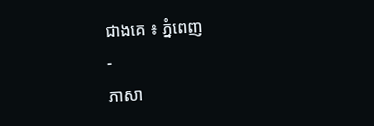ជាងគេ ៖ ភ្នំពេញ
-
ភាសា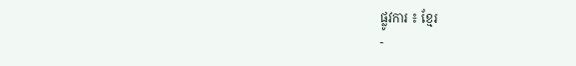ផ្លូវការ ៖ ខ្មែរ
-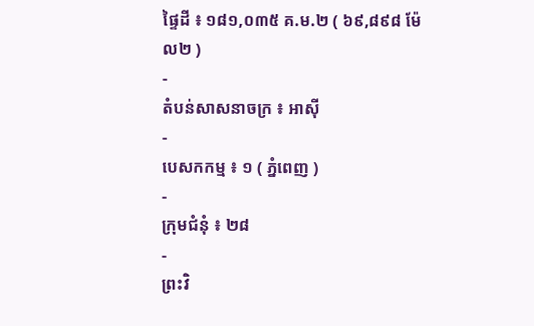ផ្ទៃដី ៖ ១៨១,០៣៥ គ.ម.២ ( ៦៩,៨៩៨ ម៉ែល២ )
-
តំបន់សាសនាចក្រ ៖ អាស៊ី
-
បេសកកម្ម ៖ ១ ( ភ្នំពេញ )
-
ក្រុមជំនុំ ៖ ២៨
-
ព្រះវិ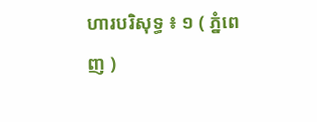ហារបរិសុទ្ធ ៖ ១ ( ភ្នំពេញ )